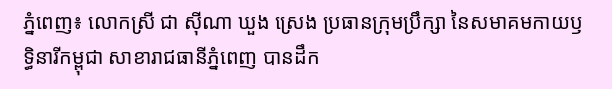ភ្នំពេញ៖ លោកស្រី ជា ស៊ីណា ឃួង ស្រេង ប្រធានក្រុមប្រឹក្សា នៃសមាគមកាយឫទ្ធិនារីកម្ពុជា សាខារាជធានីភ្នំពេញ បានដឹក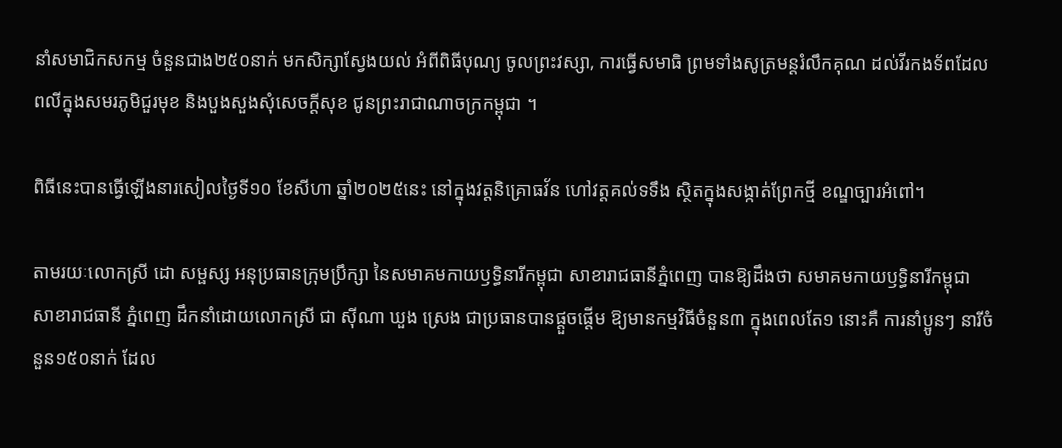នាំសមាជិកសកម្ម ចំនួនជាង២៥០នាក់ មកសិក្សាស្វែងយល់ អំពីពិធីបុណ្យ ចូលព្រះវស្សា, ការធ្វើសមាធិ ព្រមទាំងសូត្រមន្តរំលឹកគុណ ដល់វីរកងទ័ពដែលពលីក្នុងសមរភូមិជួរមុខ និងបួងសួងសុំសេចក្ដីសុខ ជូនព្រះរាជាណាចក្រកម្ពុជា ។

ពិធីនេះបានធ្វើឡើងនារសៀលថ្ងៃទី១០ ខែសីហា ឆ្នាំ២០២៥នេះ នៅក្នុងវត្តនិគ្រោធវ័ន ហៅវត្តគល់ទទឹង ស្ថិតក្នុងសង្កាត់ព្រែកថ្មី ខណ្ឌច្បារអំពៅ។

តាមរយៈលោកស្រី ដោ សម្ផស្ស អនុប្រធានក្រុមប្រឹក្សា នៃសមាគមកាយឫទ្ធិនារីកម្ពុជា សាខារាជធានីភ្នំពេញ បានឱ្យដឹងថា សមាគមកាយឫទ្ធិនារីកម្ពុជា សាខារាជធានី ភ្នំពេញ ដឹកនាំដោយលោកស្រី ជា ស៊ីណា ឃួង ស្រេង ជាប្រធានបានផ្តួចផ្តើម ឱ្យមានកម្មវិធីចំនួន៣ ក្នុងពេលតែ១ នោះគឺ ការនាំប្អូនៗ នារីចំនួន១៥០នាក់ ដែល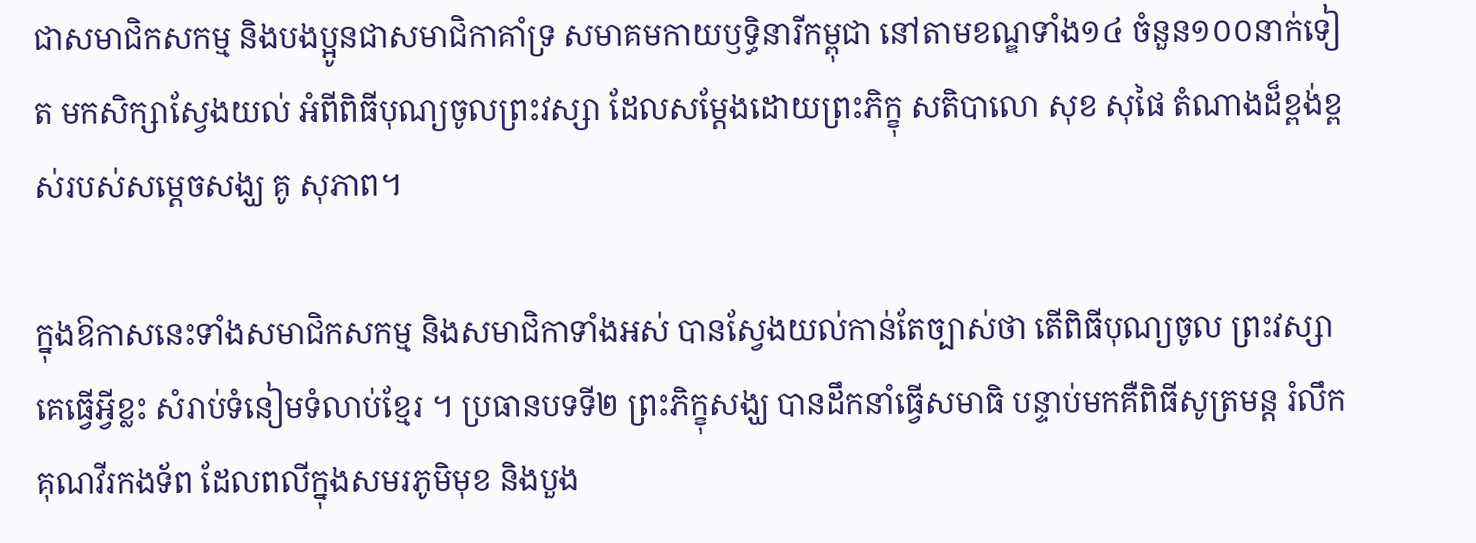ជាសមាជិកសកម្ម និងបងប្អូនជាសមាជិកាគាំទ្រ សមាគមកាយឫទ្ធិនារីកម្ពុជា នៅតាមខណ្ឌទាំង១៤ ចំនួន១០០នាក់ទៀត មកសិក្សាស្វែងយល់ អំពីពិធីបុណ្យចូលព្រះវស្សា ដែលសម្តែងដោយព្រះភិក្ខុ សតិបាលោ សុខ សុផៃ តំណាងដ៏ខ្ពង់ខ្ពស់របស់សម្តេចសង្ឃ គូ សុភាព។

ក្នុងឱកាសនេះទាំងសមាជិកសកម្ម និងសមាជិកាទាំងអស់ បានស្វែងយល់កាន់តែច្បាស់ថា តើពិធីបុណ្យចូល ព្រះវស្សា គេធ្វើអ្វីខ្លះ សំរាប់ទំនៀមទំលាប់ខ្មែរ ។ ប្រធានបទទី២ ព្រះភិក្ខុសង្ឃ បានដឹកនាំធ្វើសមាធិ បន្ទាប់មកគឺពិធីសូត្រមន្ត រំលឹកគុណវីរកងទ័ព ដែលពលីក្នុងសមរភូមិមុខ និងបួង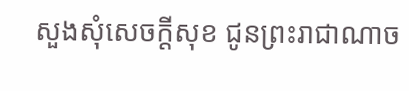សួងសុំសេចក្ដីសុខ ជូនព្រះរាជាណាច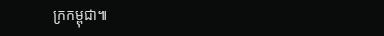ក្រកម្ពុជា៕